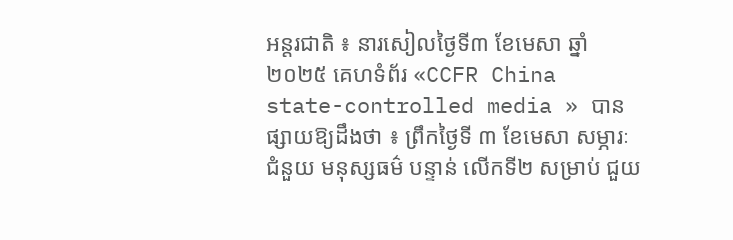អន្តរជាតិ ៖ នារសៀលថ្ងៃទី៣ ខែមេសា ឆ្នាំ២០២៥ គេហទំព័រ «CCFR China state-controlled media » បានផ្សាយឱ្យដឹងថា ៖ ព្រឹកថ្ងៃទី ៣ ខែមេសា សម្ភារៈជំនួយ មនុស្សធម៌ បន្ទាន់ លើកទី២ សម្រាប់ ជួយ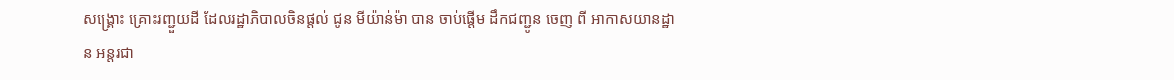សង្គ្រោះ គ្រោះរញ្ជួយដី ដែលរដ្ឋាភិបាលចិនផ្តល់ ជូន មីយ៉ាន់ម៉ា បាន ចាប់ផ្តើម ដឹកជញ្ជូន ចេញ ពី អាកាសយានដ្ឋាន អន្តរជា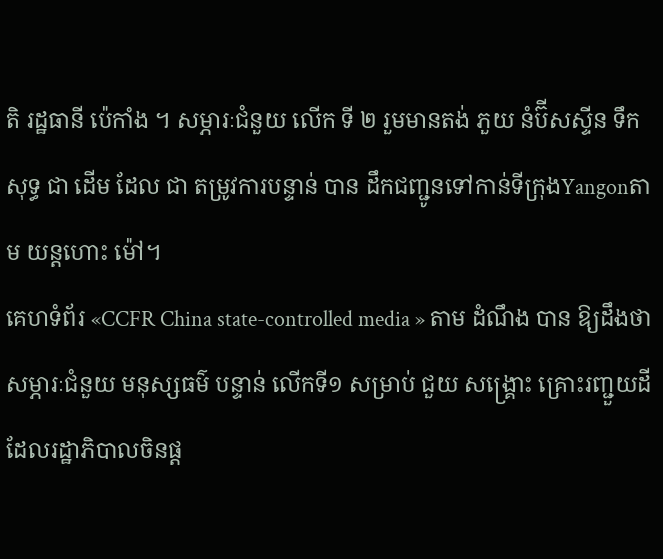តិ រដ្ឋធានី ប៉េកាំង ។ សម្ភារៈជំនួយ លើក ទី ២ រួមមានតង់ ភួយ នំប៊ីសស្ទីន ទឹកសុទ្ធ ជា ដើម ដែល ជា តម្រូវការបន្ទាន់ បាន ដឹកជញ្ជូនទៅកាន់ទីក្រុងYangonតាម យន្តហោះ ម៉ៅ។
គេហទំព័រ «CCFR China state-controlled media » តាម ដំណឹង បាន ឱ្យដឹងថា សម្ភារៈជំនួយ មនុស្សធម៌ បន្ទាន់ លើកទី១ សម្រាប់ ជួយ សង្គ្រោះ គ្រោះរញ្ជួយដី ដែលរដ្ឋាភិបាលចិនផ្ត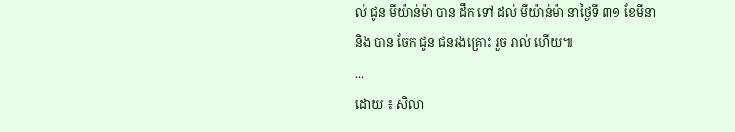ល់ ជូន មីយ៉ាន់ម៉ា បាន ដឹក ទៅ ដល់ មីយ៉ាន់ម៉ា នាថ្ងៃទី ៣១ ខែមីនា និង បាន ចែក ជូន ជនរងគ្រោះ រួច រាល់ ហើយ៕
...
ដោយ ៖ សិលា